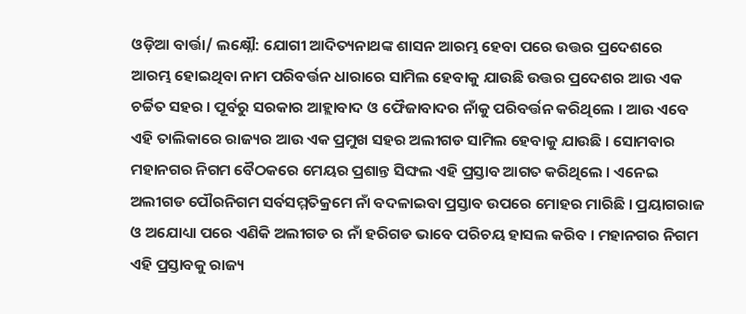ଓଡ଼ିଆ ବାର୍ତ୍ତା/ ଲକ୍ଷ୍ନୌ: ଯୋଗୀ ଆଦିତ୍ୟନାଥଙ୍କ ଶାସନ ଆରମ୍ଭ ହେବା ପରେ ଉତ୍ତର ପ୍ରଦେଶରେ ଆରମ୍ଭ ହୋଇଥିବା ନାମ ପରିବର୍ତ୍ତନ ଧାରାରେ ସାମିଲ ହେବାକୁ ଯାଉଛି ଉତ୍ତର ପ୍ରଦେଶର ଆଉ ଏକ ଚର୍ଚ୍ଚିତ ସହର । ପୂର୍ବରୁ ସରକାର ଆହ୍ଲାବାଦ ଓ ଫୈଜାବାଦର ନାଁକୁ ପରିବର୍ତ୍ତନ କରିଥିଲେ । ଆଉ ଏବେ ଏହି ତାଲିକାରେ ରାଜ୍ୟର ଆଉ ଏକ ପ୍ରମୁଖ ସହର ଅଲୀଗଡ ସାମିଲ ହେବାକୁ ଯାଉଛି । ସୋମବାର ମହାନଗର ନିଗମ ବୈଠକରେ ମେୟର ପ୍ରଶାନ୍ତ ସିଙ୍ଘଲ ଏହି ପ୍ରସ୍ତାବ ଆଗତ କରିଥିଲେ । ଏନେଇ ଅଲୀଗଡ ପୌରନିଗମ ସର୍ବସମ୍ମତିକ୍ରମେ ନାଁ ବଦଳାଇବା ପ୍ରସ୍ତାବ ଉପରେ ମୋହର ମାରିଛି । ପ୍ରୟାଗରାଜ ଓ ଅଯୋଧ୍ୟା ପରେ ଏଣିକି ଅଲୀଗଡ ର ନାଁ ହରିଗଡ ଭାବେ ପରିଚୟ ହାସଲ କରିବ । ମହାନଗର ନିଗମ ଏହି ପ୍ରସ୍ତାବକୁ ରାଜ୍ୟ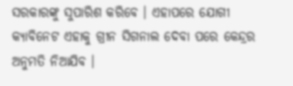ସରକାରଙ୍କୁ ସୁପାରିଶ କରିବେ । ଏହାପରେ ଯୋଗୀ କ୍ୟାବିନେଟ ଏହାକୁ ଗ୍ରୀନ ସିଗନାଲ ଦେବା ପରେ କେନ୍ଦ୍ରର ଅନୁମତି ନିଆଯିବ ।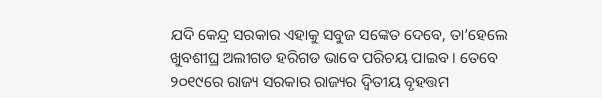ଯଦି କେନ୍ଦ୍ର ସରକାର ଏହାକୁ ସବୁଜ ସଙ୍କେତ ଦେବେ, ତା’ହେଲେ ଖୁବଶୀଘ୍ର ଅଲୀଗଡ ହରିଗଡ ଭାବେ ପରିଚୟ ପାଇବ । ତେବେ ୨୦୧୯ରେ ରାଜ୍ୟ ସରକାର ରାଜ୍ୟର ଦ୍ବିତୀୟ ବୃହତ୍ତମ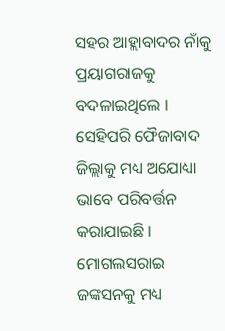ସହର ଆହ୍ଲାବାଦର ନାଁକୁ ପ୍ରୟାଗରାଜକୁ ବଦଳାଇଥିଲେ । ସେହିପରି ଫୈଜାବାଦ ଜିଲ୍ଲାକୁ ମଧ୍ୟ ଅଯୋଧ୍ୟା ଭାବେ ପରିବର୍ତ୍ତନ କରାଯାଇଛି । ମୋଗଲସରାଇ ଜଙ୍କସନକୁ ମଧ୍ୟ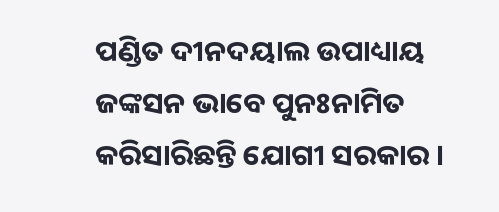ପଣ୍ଡିତ ଦୀନଦୟାଲ ଉପାଧ୍ୟାୟ ଜଙ୍କସନ ଭାବେ ପୁନଃନାମିତ କରିସାରିଛନ୍ତି ଯୋଗୀ ସରକାର ।